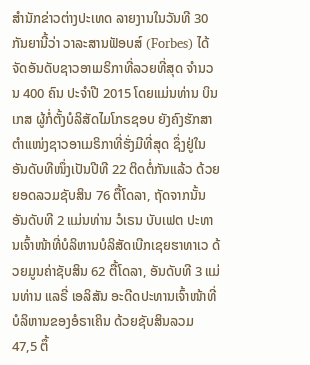ສຳນັກຂ່າວຕ່າງປະເທດ ລາຍງານໃນວັນທີ 30 ກັນຍານີ້ວ່າ ວາລະສານຟັອບສ໌ (Forbes) ໄດ້ຈັດອັນດັບຊາວອາເມຣິກາທີ່ລວຍທີ່ສຸດ ຈຳນວນ 400 ຄົນ ປະຈຳປີ 2015 ໂດຍແມ່ນທ່ານ ບິນ ເກສ ຜູ້ກໍ່ຕັ້ງບໍລິສັດໄມໂກຣຊອບ ຍັງຄົງຮັກສາຕຳແໜ່ງຊາວອາເມຣິກາທີ່ຮັ່ງມີທີ່ສຸດ ຊຶ່ງຢູ່ໃນອັນດັບທີໜຶ່ງເປັນປີທີ 22 ຕິດຕໍ່ກັນແລ້ວ ດ້ວຍຍອດລວມຊັບສິນ 76 ຕື້ໂດລາ, ຖັດຈາກນັ້ນ ອັນດັບທີ 2 ແມ່ນທ່ານ ວໍເຣນ ບັບເຟຕ ປະທານເຈົ້າໜ້າທີ່ບໍລິຫານບໍລິສັດເບີກເຊຍຮາທາເວ ດ້ວຍມູນຄ່າຊັບສິນ 62 ຕື້ໂດລາ, ອັນດັບທີ 3 ແມ່ນທ່ານ ແລຣີ່ ເອລິສັນ ອະດີດປະທານເຈົ້າໜ້າທີ່ບໍລິຫານຂອງອໍຣາເຄິນ ດ້ວຍຊັບສິນລວມ 47,5 ຕຶ້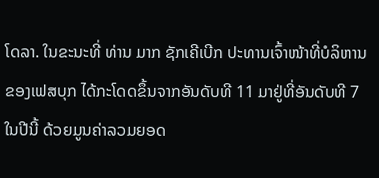ໂດລາ. ໃນຂະນະທີ່ ທ່ານ ມາກ ຊັກເຄີເບີກ ປະທານເຈົ້າໜ້າທີ່ບໍລິຫານຂອງເຟສບຸກ ໄດ້ກະໂດດຂຶ້ນຈາກອັນດັບທີ 11 ມາຢູ່ທີ່ອັນດັບທີ 7 ໃນປີນີ້ ດ້ວຍມູນຄ່າລວມຍອດ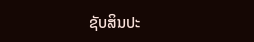ຊັບສິນປະ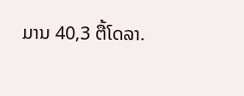ມານ 40,3 ຕື້ໂດລາ.